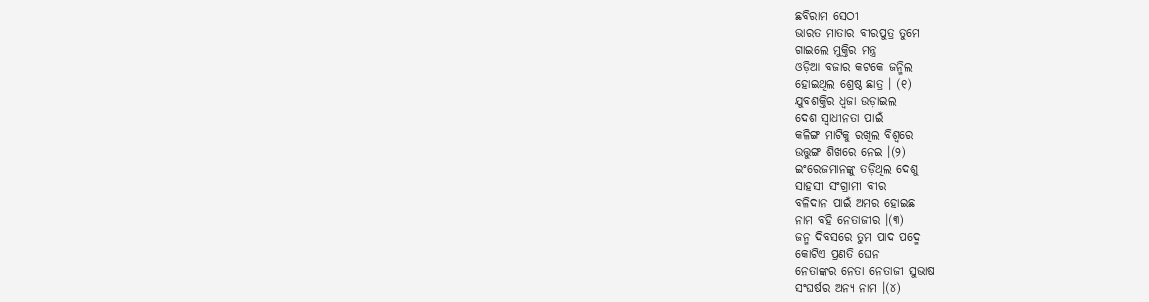ଛବିରାମ ସେଠୀ
ଭାରତ ମାତାର ବୀରପୁତ୍ର ତୁମେ
ଗାଇଲେ ମୁକ୍ତିର ମନ୍ତ୍ର
ଓଡ଼ିଆ ବଜାର କଟକେ ଜନ୍ମିଲ
ହୋଇଥିଲ ଶ୍ରେଷ୍ଠ ଛାତ୍ର । (୧)
ଯୁବଶକ୍ତିର ଧ୍ଵଜା ଉଡ଼ାଇଲ
ଦେଶ ସ୍ବାଧୀନତା ପାଇଁ
କଳିଙ୍ଗ ମାଟିକୁ ରଖିଲ ବିଶ୍ବରେ
ଉତ୍ତୁଙ୍ଗ ଶିଖରେ ନେଇ ।(୨)
ଇଂରେଜମାନଙ୍କୁ ତଡ଼ିଥିଲ ଦେଶୁ
ସାହସୀ ସଂଗ୍ରାମୀ ବୀର
ବଳିଦାନ ପାଇଁ ଅମର ହୋଇଛ
ନାମ ବହି ନେତାଜୀର ।(୩)
ଜନ୍ମ ଦିବସରେ ତୁମ ପାଦ ପଦ୍ମେ
କୋଟିଏ ପ୍ରଣତି ଘେନ
ନେତାଙ୍କର ନେତା ନେତାଜୀ ସୁଭାଷ
ସଂଘର୍ଷର ଅନ୍ୟ ନାମ ।(୪)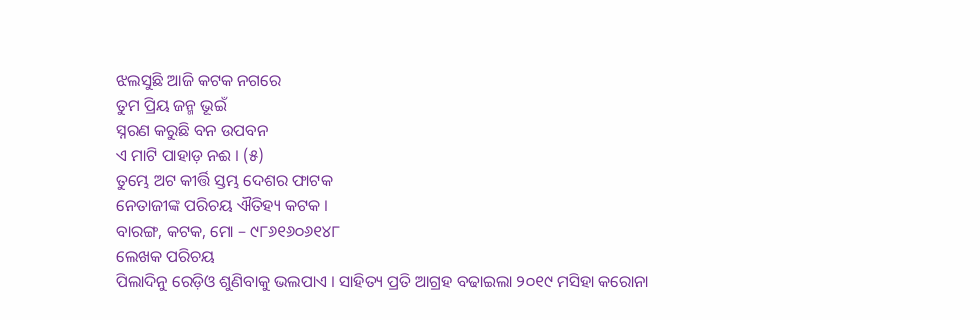ଝଲସୁଛି ଆଜି କଟକ ନଗରେ
ତୁମ ପ୍ରିୟ ଜନ୍ମ ଭୂଇଁ
ସ୍ନରଣ କରୁଛି ବନ ଉପବନ
ଏ ମାଟି ପାହାଡ଼ ନଈ । (୫)
ତୁମ୍ଭେ ଅଟ କୀର୍ତ୍ତି ସ୍ତମ୍ଭ ଦେଶର ଫାଟକ
ନେତାଜୀଙ୍କ ପରିଚୟ ଐତିହ୍ୟ କଟକ ।
ବାରଙ୍ଗ, କଟକ, ମୋ – ୯୮୬୧୬୦୬୧୪୮
ଲେଖକ ପରିଚୟ
ପିଲାଦିନୁ ରେଡ଼ିଓ ଶୁଣିବାକୁ ଭଲପାଏ । ସାହିତ୍ୟ ପ୍ରତି ଆଗ୍ରହ ବଢାଇଲା ୨୦୧୯ ମସିହା କରୋନା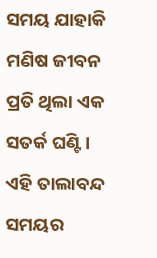ସମୟ ଯାହାକି ମଣିଷ ଜୀବନ ପ୍ରତି ଥିଲା ଏକ ସତର୍କ ଘଣ୍ଟି । ଏହି ତାଲାବନ୍ଦ ସମୟର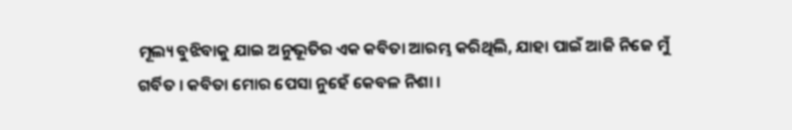ମୂଲ୍ୟ ବୁଝିବାକୁ ଯାଇ ଅନୁଭୂତିର ଏକ କବିତା ଆରମ୍ଭ କରିଥିଲି, ଯାହା ପାଇଁ ଆଜି ନିଜେ ମୁଁ ଗର୍ବିତ । କବିତା ମୋର ପେସା ନୁହେଁ କେବଳ ନିଶା ।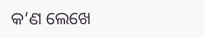କ’ଣ ଲେଖେ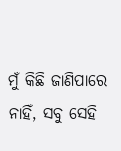ମୁଁ କିଛି ଜାଣିପାରେ ନାହିଁ, ସବୁ ସେହି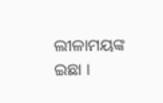ଲୀଳାମୟଙ୍କ ଇଛା ।